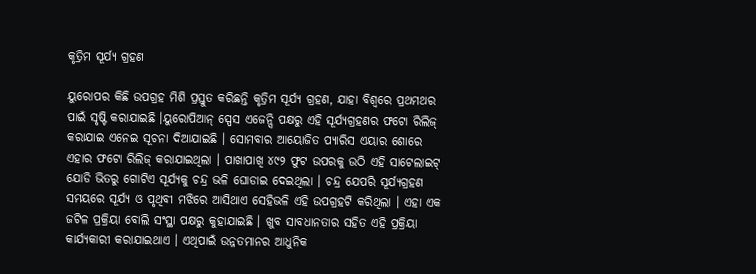କୃତ୍ରିମ ସୂର୍ଯ୍ୟ ଗ୍ରହଣ

ୟୁରୋପର କିଛି ଉପଗ୍ରହ ମିଶି ପ୍ରସ୍ତୁତ କରିଛନ୍ତି କୃତ୍ରିମ ସୂର୍ଯ୍ୟ ଗ୍ରହଣ, ଯାହା ବିଶ୍ୱରେ ପ୍ରଥମଥର ପାଇଁ ସୃଷ୍ଟି କରାଯାଇଛି ।ୟୁରୋପିଆନ୍‌ ସ୍ପେସ ଏଜେନ୍ସି ପକ୍ଷରୁ ଏହି ସୂର୍ଯ୍ୟଗ୍ରହଣର ଫଟୋ ରିଲିଜ୍‌ କରାଯାଇ ଏନେଇ ସୂଚନା ଦିଆଯାଇଛି । ସୋମବାର ଆୟୋଜିତ ପ୍ୟାରିସ ଏୟାର ଶୋରେ ଏହାର ଫଟୋ ରିଲିଜ୍‌ କରାଯାଇଥିଲା । ପାଖାପାଖି ୪୯୨ ଫୁଟ ଉପରକୁ ଉଠି ଏହି ସାଟେଲାଇଟ୍‌ ଯୋଡି ଭିତରୁ ଗୋଟିଏ ସୂର୍ଯ୍ୟକୁ ଚନ୍ଦ୍ର ଭଳି ଘୋଡାଇ ଦେଇଥିଲା । ଚନ୍ଦ୍ର ଯେପରି ସୂର୍ଯ୍ୟଗ୍ରହଣ ସମୟରେ ସୂର୍ଯ୍ୟ ଓ ପୃଥିବୀ ମଝିରେ ଆସିଥାଏ ସେହିଭଳି ଏହି ଉପଗ୍ରହଟି କରିଥିଲା । ଏହା ଏକ ଜଟିଳ ପ୍ରକ୍ରିୟା ବୋଲି ସଂସ୍ଥା ପକ୍ଷରୁ କୁହାଯାଇଛି । ଖୁବ ସାବଧାନତାର ସହିତ ଏହି ପ୍ରକ୍ରିୟା କାର୍ଯ୍ୟକାରୀ କରାଯାଇଥାଏ । ଏଥିପାଇଁ ଉନ୍ନତମାନର ଆଧୁନିକ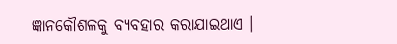ଜ୍ଞାନକୌଶଳକୁ ବ୍ୟବହାର କରାଯାଇଥାଏ ।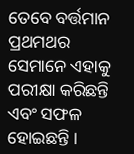ତେବେ ବର୍ତ୍ତମାନ ପ୍ରଥମଥର ସେମାନେ ଏହାକୁ ପରୀକ୍ଷା କରିଛନ୍ତି ଏବଂ ସଫଳ ହୋଇଛନ୍ତି ।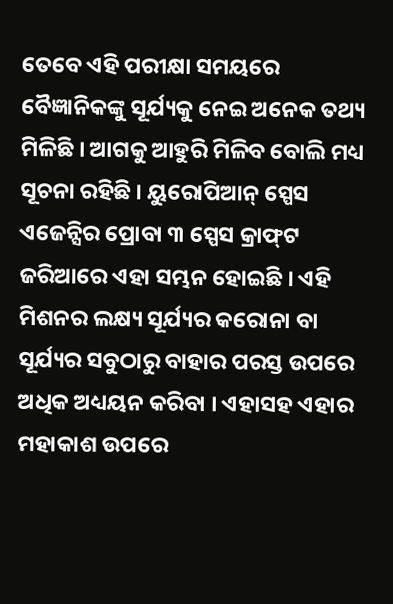ତେବେ ଏହି ପରୀକ୍ଷା ସମୟରେ ବୈଜ୍ଞାନିକଙ୍କୁ ସୂର୍ଯ୍ୟକୁ ନେଇ ଅନେକ ତଥ୍ୟ ମିଳିଛି । ଆଗକୁ ଆହୁରି ମିଳିବ ବୋଲି ମଧ୍ୟ ସୂଚନା ରହିଛି । ୟୁରୋପିଆନ୍‌ ସ୍ପେସ ଏଜେନ୍ସିର ପ୍ରୋବା ୩ ସ୍ପେସ କ୍ରାଫ୍‌ଟ ଜରିଆରେ ଏହା ସମ୍ଭନ ହୋଇଛି । ଏହି ମିଶନର ଲକ୍ଷ୍ୟ ସୂର୍ଯ୍ୟର କରୋନା ବା ସୂର୍ଯ୍ୟର ସବୁଠାରୁ ବାହାର ପରସ୍ତ ଉପରେ ଅଧିକ ଅଧ୍ୟୟନ କରିବା । ଏହାସହ ଏହାର ମହାକାଶ ଉପରେ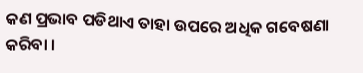କଣ ପ୍ରଭାବ ପଡିଥାଏ ତାହା ଉପରେ ଅଧିକ ଗବେଷଣା କରିବା ।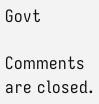Govt

Comments are closed.